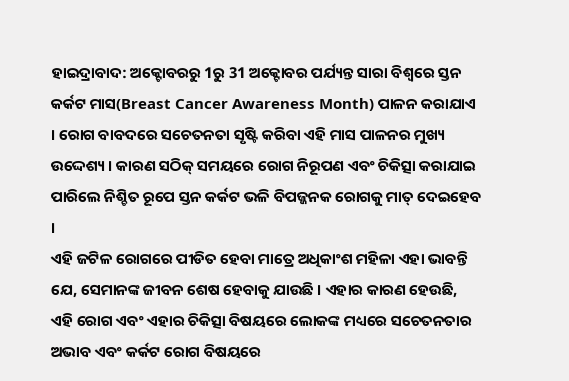ହାଇଦ୍ରାବାଦ: ଅକ୍ଟୋବରରୁ 1ରୁ 31 ଅକ୍ଟୋବର ପର୍ଯ୍ୟନ୍ତ ସାରା ବିଶ୍ୱରେ ସ୍ତନ କର୍କଟ ମାସ(Breast Cancer Awareness Month) ପାଳନ କରାଯାଏ । ରୋଗ ବାବଦରେ ସଚେତନତା ସୃଷ୍ଟି କରିବା ଏହି ମାସ ପାଳନର ମୁଖ୍ୟ ଉଦ୍ଦେଶ୍ୟ । କାରଣ ସଠିକ୍ ସମୟରେ ରୋଗ ନିରୂପଣ ଏବଂ ଚିକିତ୍ସା କରାଯାଇ ପାରିଲେ ନିଶ୍ଚିତ ରୂପେ ସ୍ତନ କର୍କଟ ଭଳି ବିପଜ୍ଜନକ ରୋଗକୁ ମାତ୍ ଦେଇହେବ ।
ଏହି ଜଟିଳ ରୋଗରେ ପୀଡିତ ହେବା ମାତ୍ରେ ଅଧିକାଂଶ ମହିଳା ଏହା ଭାବନ୍ତି ଯେ, ସେମାନଙ୍କ ଜୀବନ ଶେଷ ହେବାକୁ ଯାଉଛି । ଏହାର କାରଣ ହେଉଛି, ଏହି ରୋଗ ଏବଂ ଏହାର ଚିକିତ୍ସା ବିଷୟରେ ଲୋକଙ୍କ ମଧ୍ୟରେ ସଚେତନତାର ଅଭାବ ଏବଂ କର୍କଟ ରୋଗ ବିଷୟରେ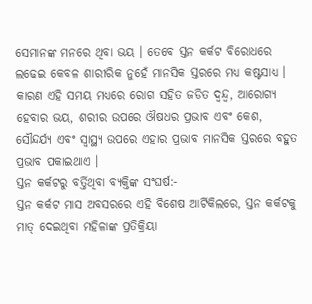ସେମାନଙ୍କ ମନରେ ଥିବା ଭୟ । ତେବେ ସ୍ତନ କର୍କଟ ବିରୋଧରେ ଲଢେଇ କେବଳ ଶାରୀରିକ ନୁହେଁ ମାନସିକ ସ୍ତରରେ ମଧ୍ୟ କଷ୍ଟସାଧ୍ୟ । କାରଣ ଏହି ସମୟ ମଧ୍ୟରେ ରୋଗ ସହିତ ଜଡିତ ଦ୍ୱନ୍ଦ୍ୱ, ଆରୋଗ୍ୟ ହେବାର ଭୟ, ଶରୀର ଉପରେ ଔଷଧର ପ୍ରଭାବ ଏବଂ କେଶ, ସୌନ୍ଦର୍ଯ୍ୟ ଏବଂ ସ୍ୱାସ୍ଥ୍ୟ ଉପରେ ଏହାର ପ୍ରଭାବ ମାନସିକ ସ୍ତରରେ ବହୁତ ପ୍ରଭାବ ପକାଇଥାଏ ।
ସ୍ତନ କର୍କଟରୁ ବର୍ତ୍ତିଥିବା ବ୍ୟକ୍ତିଙ୍କ ସଂଘର୍ଷ:-
ସ୍ତନ କର୍କଟ ମାସ ଅବସରରେ ଏହି ବିଶେଷ ଆର୍ଟିକିଲରେ, ସ୍ତନ କର୍କଟକୁ ମାତ୍ ଦେଇଥିବା ମହିଳାଙ୍କ ପ୍ରତିକ୍ରିୟା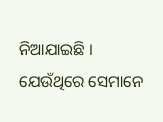ନିଆଯାଇଛି । ଯେଉଁଥିରେ ସେମାନେ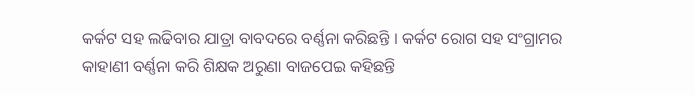କର୍କଟ ସହ ଲଢିବାର ଯାତ୍ରା ବାବଦରେ ବର୍ଣ୍ଣନା କରିଛନ୍ତି । କର୍କଟ ରୋଗ ସହ ସଂଗ୍ରାମର କାହାଣୀ ବର୍ଣ୍ଣନା କରି ଶିକ୍ଷକ ଅରୁଣା ବାଜପେଇ କହିଛନ୍ତି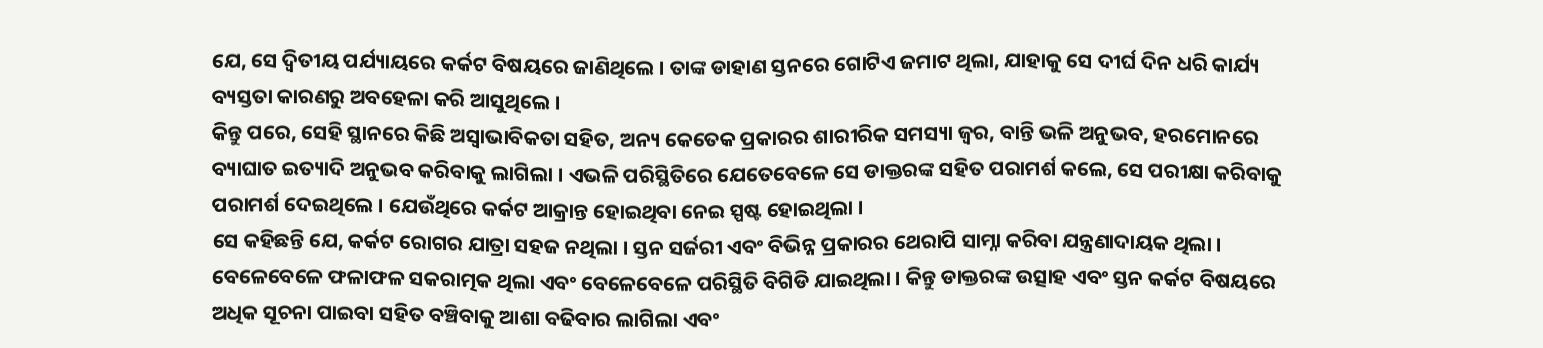ଯେ, ସେ ଦ୍ୱିତୀୟ ପର୍ଯ୍ୟାୟରେ କର୍କଟ ବିଷୟରେ ଜାଣିଥିଲେ । ତାଙ୍କ ଡାହାଣ ସ୍ତନରେ ଗୋଟିଏ ଜମାଟ ଥିଲା, ଯାହାକୁ ସେ ଦୀର୍ଘ ଦିନ ଧରି କାର୍ଯ୍ୟ ବ୍ୟସ୍ତତା କାରଣରୁ ଅବହେଳା କରି ଆସୁଥିଲେ ।
କିନ୍ତୁ ପରେ, ସେହି ସ୍ଥାନରେ କିଛି ଅସ୍ୱାଭାବିକତା ସହିତ, ଅନ୍ୟ କେତେକ ପ୍ରକାରର ଶାରୀରିକ ସମସ୍ୟା ଜ୍ୱର, ବାନ୍ତି ଭଳି ଅନୁଭବ, ହରମୋନରେ ବ୍ୟାଘାତ ଇତ୍ୟାଦି ଅନୁଭବ କରିବାକୁ ଲାଗିଲା । ଏଭଳି ପରିସ୍ଥିତିରେ ଯେତେବେଳେ ସେ ଡାକ୍ତରଙ୍କ ସହିତ ପରାମର୍ଶ କଲେ, ସେ ପରୀକ୍ଷା କରିବାକୁ ପରାମର୍ଶ ଦେଇଥିଲେ । ଯେଉଁଥିରେ କର୍କଟ ଆକ୍ରାନ୍ତ ହୋଇଥିବା ନେଇ ସ୍ପଷ୍ଟ ହୋଇଥିଲା ।
ସେ କହିଛନ୍ତି ଯେ, କର୍କଟ ରୋଗର ଯାତ୍ରା ସହଜ ନଥିଲା । ସ୍ତନ ସର୍ଜରୀ ଏବଂ ବିଭିନ୍ନ ପ୍ରକାରର ଥେରାପି ସାମ୍ନା କରିବା ଯନ୍ତ୍ରଣାଦାୟକ ଥିଲା । ବେଳେବେଳେ ଫଳାଫଳ ସକରାତ୍ମକ ଥିଲା ଏବଂ ବେଳେବେଳେ ପରିସ୍ଥିତି ବିଗିଡି ଯାଇଥିଲା । କିନ୍ତୁ ଡାକ୍ତରଙ୍କ ଉତ୍ସାହ ଏବଂ ସ୍ତନ କର୍କଟ ବିଷୟରେ ଅଧିକ ସୂଚନା ପାଇବା ସହିତ ବଞ୍ଚିବାକୁ ଆଶା ବଢିବାର ଲାଗିଲା ଏବଂ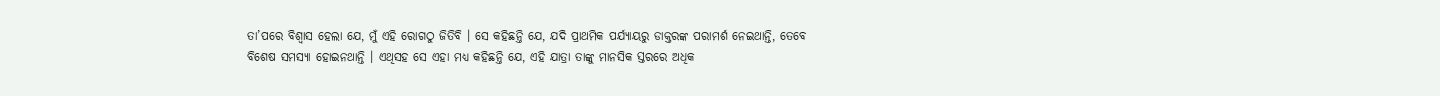ତା’ପରେ ବିଶ୍ୱାସ ହେଲା ଯେ, ମୁଁ ଏହି ରୋଗଠୁ ଜିତିବି । ସେ କହିଛନ୍ତି ଯେ, ଯଦି ପ୍ରାଥମିକ ପର୍ଯ୍ୟାୟରୁ ଡାକ୍ତରଙ୍କ ପରାମର୍ଶ ନେଇଥାନ୍ତି, ତେବେ ବିଶେଷ ସମସ୍ୟା ହୋଇନଥାନ୍ତି । ଏଥିସହ ସେ ଏହା ମଧ୍ୟ କହିଛନ୍ତି ଯେ, ଏହି ଯାତ୍ରା ତାଙ୍କୁ ମାନସିକ ସ୍ତରରେ ଅଧିକ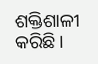ଶକ୍ତିଶାଳୀ କରିଛି ।